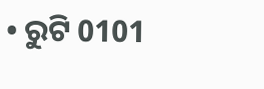• ରୁଟି 0101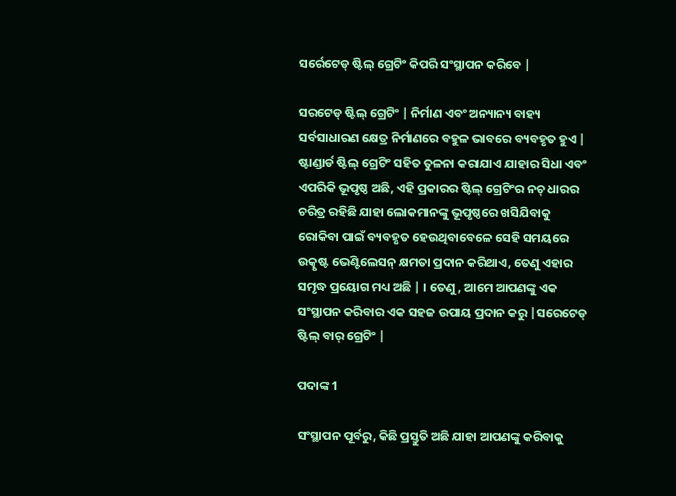ସର୍ରେଟେଡ୍ ଷ୍ଟିଲ୍ ଗ୍ରେଟିଂ କିପରି ସଂସ୍ଥାପନ କରିବେ |

ସରଟେଡ୍ ଷ୍ଟିଲ୍ ଗ୍ରେଟିଂ | ନିର୍ମାଣ ଏବଂ ଅନ୍ୟାନ୍ୟ ବାହ୍ୟ ସର୍ବସାଧାରଣ କ୍ଷେତ୍ର ନିର୍ମାଣରେ ବହୁଳ ଭାବରେ ବ୍ୟବହୃତ ହୁଏ | ଷ୍ଟାଣ୍ଡାର୍ଡ ଷ୍ଟିଲ୍ ଗ୍ରେଟିଂ ସହିତ ତୁଳନା କରାଯାଏ ଯାହାର ସିଧା ଏବଂ ଏପରିକି ଭୂପୃଷ୍ଠ ଅଛି, ଏହି ପ୍ରକାରର ଷ୍ଟିଲ୍ ଗ୍ରେଟିଂର ନଚ୍ ଧାରର ଚରିତ୍ର ରହିଛି ଯାହା ଲୋକମାନଙ୍କୁ ଭୂପୃଷ୍ଠରେ ଖସିଯିବାକୁ ରୋକିବା ପାଇଁ ବ୍ୟବହୃତ ହେଉଥିବାବେଳେ ସେହି ସମୟରେ ଉତ୍କୃଷ୍ଟ ଭେଣ୍ଟିଲେସନ୍ କ୍ଷମତା ପ୍ରଦାନ କରିଥାଏ, ତେଣୁ ଏହାର ସମୃଦ୍ଧ ପ୍ରୟୋଗ ମଧ୍ୟ ଅଛି | । ତେଣୁ, ଆମେ ଆପଣଙ୍କୁ ଏକ ସଂସ୍ଥାପନ କରିବାର ଏକ ସହଜ ଉପାୟ ପ୍ରଦାନ କରୁ |ସରେଟେଡ୍ ଷ୍ଟିଲ୍ ବାର୍ ଗ୍ରେଟିଂ |

ପଦାଙ୍କ 1

ସଂସ୍ଥାପନ ପୂର୍ବରୁ, କିଛି ପ୍ରସ୍ତୁତି ଅଛି ଯାହା ଆପଣଙ୍କୁ କରିବାକୁ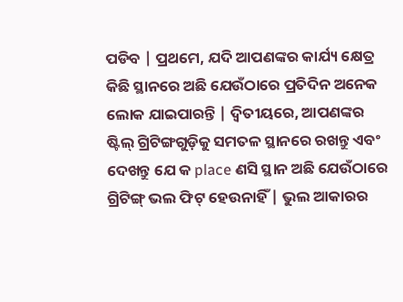ପଡିବ | ପ୍ରଥମେ, ଯଦି ଆପଣଙ୍କର କାର୍ଯ୍ୟ କ୍ଷେତ୍ର କିଛି ସ୍ଥାନରେ ଅଛି ଯେଉଁଠାରେ ପ୍ରତିଦିନ ଅନେକ ଲୋକ ଯାଇପାରନ୍ତି | ଦ୍ୱିତୀୟରେ, ଆପଣଙ୍କର ଷ୍ଟିଲ୍ ଗ୍ରିଟିଙ୍ଗଗୁଡ଼ିକୁ ସମତଳ ସ୍ଥାନରେ ରଖନ୍ତୁ ଏବଂ ଦେଖନ୍ତୁ ଯେ କ place ଣସି ସ୍ଥାନ ଅଛି ଯେଉଁଠାରେ ଗ୍ରିଟିଙ୍ଗ୍ ଭଲ ଫିଟ୍ ହେଉନାହିଁ | ଭୁଲ ଆକାରର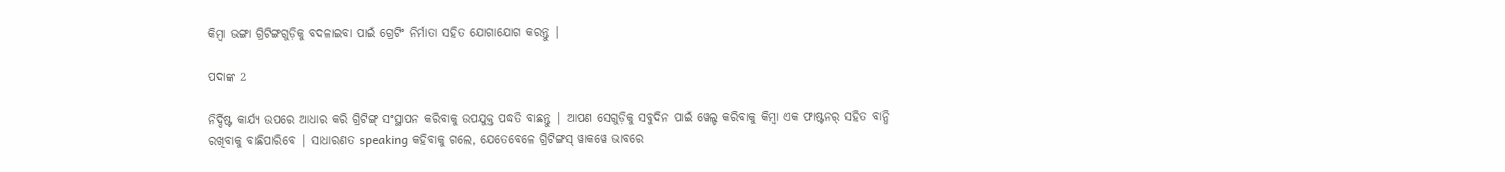କିମ୍ବା ଭଙ୍ଗା ଗ୍ରିଟିଙ୍ଗଗୁଡ଼ିକୁ ବଦଳାଇବା ପାଇଁ ଗ୍ରେଟିଂ ନିର୍ମାତା ସହିତ ଯୋଗାଯୋଗ କରନ୍ତୁ |

ପଦାଙ୍କ 2

ନିର୍ଦ୍ଦିଷ୍ଟ କାର୍ଯ୍ୟ ଉପରେ ଆଧାର କରି ଗ୍ରିଟିଙ୍ଗ୍ ସଂସ୍ଥାପନ କରିବାକୁ ଉପଯୁକ୍ତ ପଦ୍ଧତି ବାଛନ୍ତୁ | ଆପଣ ସେଗୁଡ଼ିକୁ ସବୁଦିନ ପାଇଁ ୱେଲ୍ଡ କରିବାକୁ କିମ୍ବା ଏକ ଫାଷ୍ଟନର୍ ସହିତ ବାନ୍ଧି ରଖିବାକୁ ବାଛିପାରିବେ | ସାଧାରଣତ speaking କହିବାକୁ ଗଲେ, ଯେତେବେଳେ ଗ୍ରିଟିଙ୍ଗସ୍ ୱାକୱେ ଭାବରେ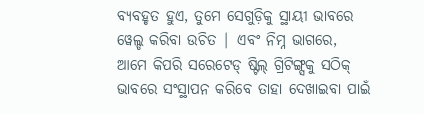ବ୍ୟବହୃତ ହୁଏ, ତୁମେ ସେଗୁଡ଼ିକୁ ସ୍ଥାୟୀ ଭାବରେ ୱେଲ୍ଡ କରିବା ଉଚିତ | ଏବଂ ନିମ୍ନ ଭାଗରେ, ଆମେ କିପରି ସରେଟେଡ୍ ଷ୍ଟିଲ୍ ଗ୍ରିଟିଙ୍ଗ୍ସକୁ ସଠିକ୍ ଭାବରେ ସଂସ୍ଥାପନ କରିବେ ତାହା ଦେଖାଇବା ପାଇଁ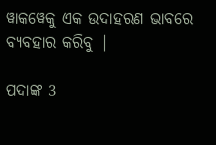ୱାକୱେକୁ ଏକ ଉଦାହରଣ ଭାବରେ ବ୍ୟବହାର କରିବୁ |

ପଦାଙ୍କ 3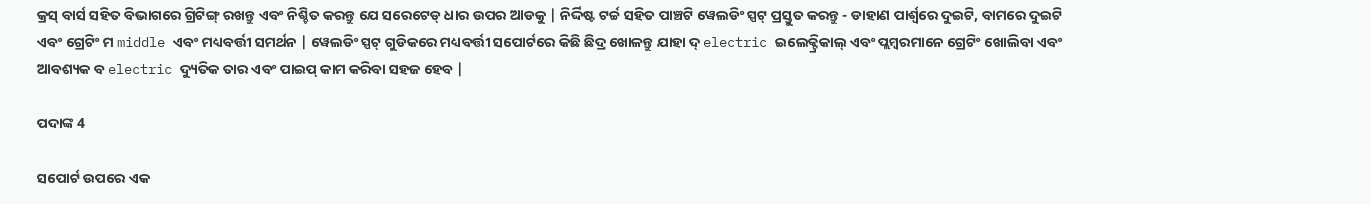କ୍ରସ୍ ବାର୍ସ ସହିତ ବିଭାଗରେ ଗ୍ରିଟିଙ୍ଗ୍ ରଖନ୍ତୁ ଏବଂ ନିଶ୍ଚିତ କରନ୍ତୁ ଯେ ସରେଟେଡ୍ ଧାର ଉପର ଆଡକୁ | ନିର୍ଦ୍ଦିଷ୍ଟ ଟର୍ଚ୍ଚ ସହିତ ପାଞ୍ଚଟି ୱେଲଡିଂ ସ୍ପଟ୍ ପ୍ରସ୍ତୁତ କରନ୍ତୁ - ଡାହାଣ ପାର୍ଶ୍ୱରେ ଦୁଇଟି, ବାମରେ ଦୁଇଟି ଏବଂ ଗ୍ରେଟିଂ ମ middle ଏବଂ ମଧ୍ୟବର୍ତ୍ତୀ ସମର୍ଥନ | ୱେଲଡିଂ ସ୍ପଟ୍ ଗୁଡିକରେ ମଧ୍ୟବର୍ତ୍ତୀ ସପୋର୍ଟରେ କିଛି ଛିଦ୍ର ଖୋଳନ୍ତୁ ଯାହା ଦ୍ electric ଇଲେକ୍ଟ୍ରିକାଲ୍ ଏବଂ ପ୍ଲମ୍ବରମାନେ ଗ୍ରେଟିଂ ଖୋଲିବା ଏବଂ ଆବଶ୍ୟକ ବ electric ଦ୍ୟୁତିକ ତାର ଏବଂ ପାଇପ୍ କାମ କରିବା ସହଜ ହେବ |

ପଦାଙ୍କ 4

ସପୋର୍ଟ ଉପରେ ଏକ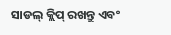ସାଡଲ୍ କ୍ଲିପ୍ ରଖନ୍ତୁ ଏବଂ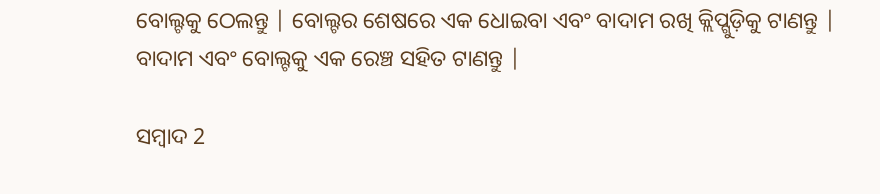ବୋଲ୍ଟକୁ ଠେଲନ୍ତୁ | ବୋଲ୍ଟର ଶେଷରେ ଏକ ଧୋଇବା ଏବଂ ବାଦାମ ରଖି କ୍ଲିପ୍ଗୁଡ଼ିକୁ ଟାଣନ୍ତୁ | ବାଦାମ ଏବଂ ବୋଲ୍ଟକୁ ଏକ ରେଞ୍ଚ ସହିତ ଟାଣନ୍ତୁ |

ସମ୍ବାଦ 2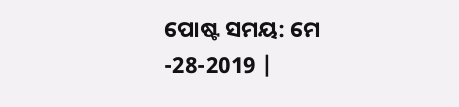ପୋଷ୍ଟ ସମୟ: ମେ -28-2019 |